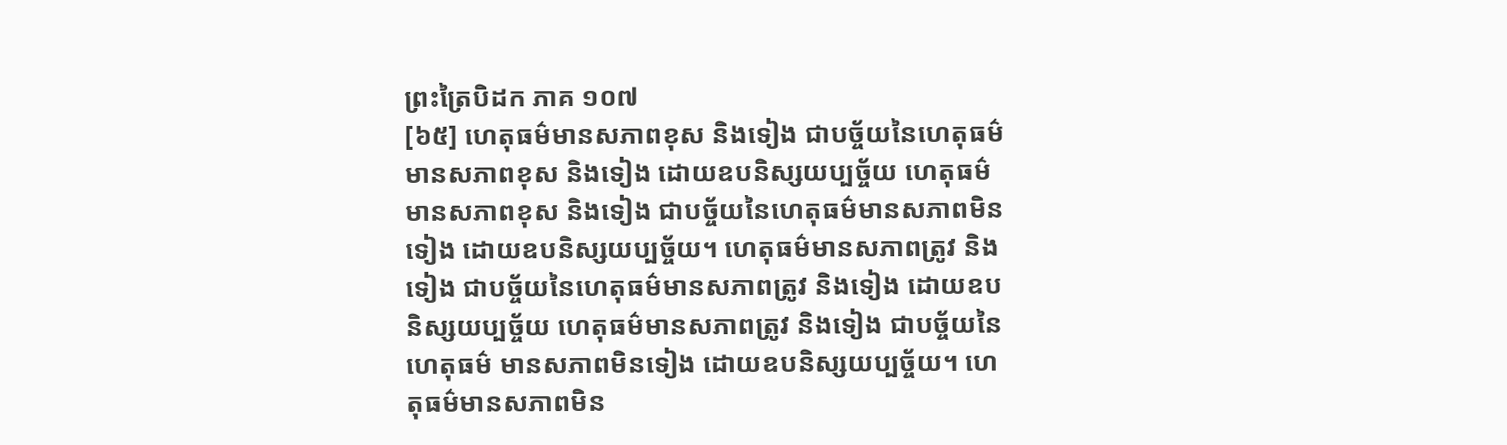ព្រះត្រៃបិដក ភាគ ១០៧
[៦៥] ហេតុធម៌មានសភាពខុស និងទៀង ជាបច្ច័យនៃហេតុធម៌មានសភាពខុស និងទៀង ដោយឧបនិស្សយប្បច្ច័យ ហេតុធម៌មានសភាពខុស និងទៀង ជាបច្ច័យនៃហេតុធម៌មានសភាពមិនទៀង ដោយឧបនិស្សយប្បច្ច័យ។ ហេតុធម៌មានសភាពត្រូវ និងទៀង ជាបច្ច័យនៃហេតុធម៌មានសភាពត្រូវ និងទៀង ដោយឧបនិស្សយប្បច្ច័យ ហេតុធម៌មានសភាពត្រូវ និងទៀង ជាបច្ច័យនៃហេតុធម៌ មានសភាពមិនទៀង ដោយឧបនិស្សយប្បច្ច័យ។ ហេតុធម៌មានសភាពមិន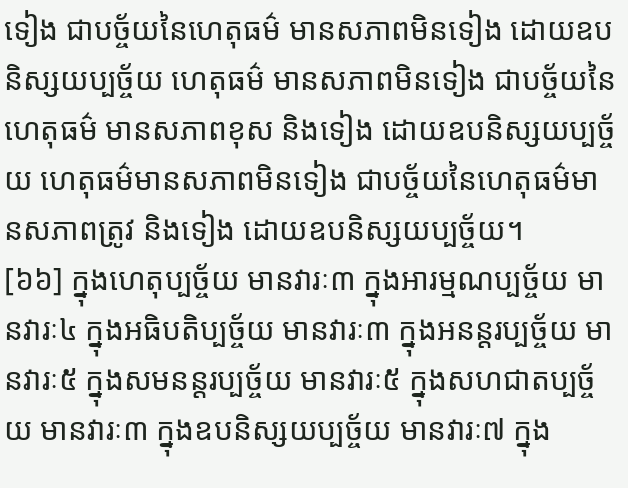ទៀង ជាបច្ច័យនៃហេតុធម៌ មានសភាពមិនទៀង ដោយឧបនិស្សយប្បច្ច័យ ហេតុធម៌ មានសភាពមិនទៀង ជាបច្ច័យនៃហេតុធម៌ មានសភាពខុស និងទៀង ដោយឧបនិស្សយប្បច្ច័យ ហេតុធម៌មានសភាពមិនទៀង ជាបច្ច័យនៃហេតុធម៌មានសភាពត្រូវ និងទៀង ដោយឧបនិស្សយប្បច្ច័យ។
[៦៦] ក្នុងហេតុប្បច្ច័យ មានវារៈ៣ ក្នុងអារម្មណប្បច្ច័យ មានវារៈ៤ ក្នុងអធិបតិប្បច្ច័យ មានវារៈ៣ ក្នុងអនន្តរប្បច្ច័យ មានវារៈ៥ ក្នុងសមនន្តរប្បច្ច័យ មានវារៈ៥ ក្នុងសហជាតប្បច្ច័យ មានវារៈ៣ ក្នុងឧបនិស្សយប្បច្ច័យ មានវារៈ៧ ក្នុង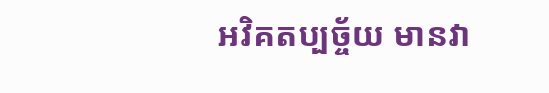អវិគតប្បច្ច័យ មានវា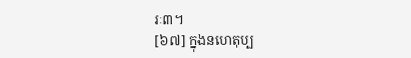រៈ៣។
[៦៧] ក្នុងនហេតុប្ប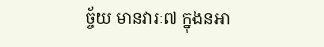ច្ច័យ មានវារៈ៧ ក្នុងនអា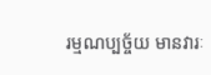រម្មណប្បច្ច័យ មានវារៈ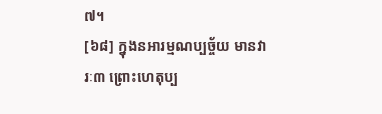៧។
[៦៨] ក្នុងនអារម្មណប្បច្ច័យ មានវារៈ៣ ព្រោះហេតុប្ប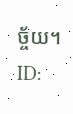ច្ច័យ។
ID: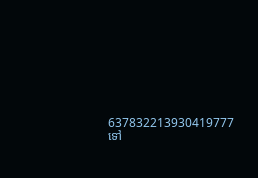637832213930419777
ទៅ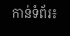កាន់ទំព័រ៖